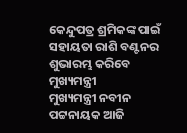କେନ୍ଦୁପତ୍ର ଶ୍ରମିକଙ୍କ ପାଇଁ ସହାୟତା ରାଶି ବଣ୍ଟନର ଶୁଭାରମ୍ଭ କରିବେ ମୁଖ୍ୟମନ୍ତ୍ରୀ
ମୁଖ୍ୟମନ୍ତ୍ରୀ ନବୀନ ପଟ୍ଟନାୟକ ଆଜି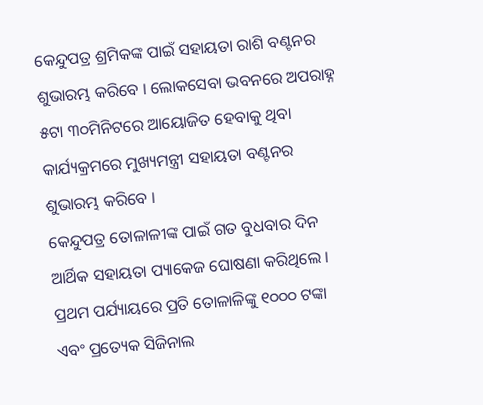କେନ୍ଦୁପତ୍ର ଶ୍ରମିକଙ୍କ ପାଇଁ ସହାୟତା ରାଶି ବଣ୍ଟନର ଶୁଭାରମ୍ଭ କରିବେ । ଲୋକସେବା ଭବନରେ ଅପରାହ୍ନ ୫ଟା ୩୦ମିନିଟରେ ଆୟୋଜିତ ହେବାକୁ ଥିବା କାର୍ଯ୍ୟକ୍ରମରେ ମୁଖ୍ୟମନ୍ତ୍ରୀ ସହାୟତା ବଣ୍ଟନର ଶୁଭାରମ୍ଭ କରିବେ ।
କେନ୍ଦୁପତ୍ର ତୋଳାଳୀଙ୍କ ପାଇଁ ଗତ ବୁଧବାର ଦିନ ଆର୍ଥିକ ସହାୟତା ପ୍ୟାକେଜ ଘୋଷଣା କରିଥିଲେ । ପ୍ରଥମ ପର୍ଯ୍ୟାୟରେ ପ୍ରତି ତୋଳାଳିଙ୍କୁ ୧୦୦୦ ଟଙ୍କା ଏବଂ ପ୍ରତ୍ୟେକ ସିଜିନାଲ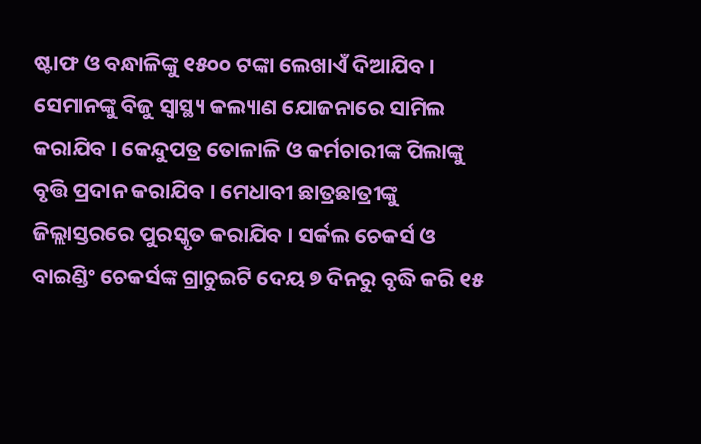ଷ୍ଟାଫ ଓ ବନ୍ଧାଳିଙ୍କୁ ୧୫୦୦ ଟଙ୍କା ଲେଖାଏଁ ଦିଆଯିବ । ସେମାନଙ୍କୁ ବିଜୁ ସ୍ବାସ୍ଥ୍ୟ କଲ୍ୟାଣ ଯୋଜନାରେ ସାମିଲ କରାଯିବ । କେନ୍ଦୁପତ୍ର ତୋଳାଳି ଓ କର୍ମଚାରୀଙ୍କ ପିଲାଙ୍କୁ ବୃତ୍ତି ପ୍ରଦାନ କରାଯିବ । ମେଧାବୀ ଛାତ୍ରଛାତ୍ରୀଙ୍କୁ ଜିଲ୍ଲାସ୍ତରରେ ପୁରସ୍କୃତ କରାଯିବ । ସର୍କଲ ଚେକର୍ସ ଓ ବାଇଣ୍ଡିଂ ଚେକର୍ସଙ୍କ ଗ୍ରାଚୁଇଟି ଦେୟ ୭ ଦିନରୁ ବୃଦ୍ଧି କରି ୧୫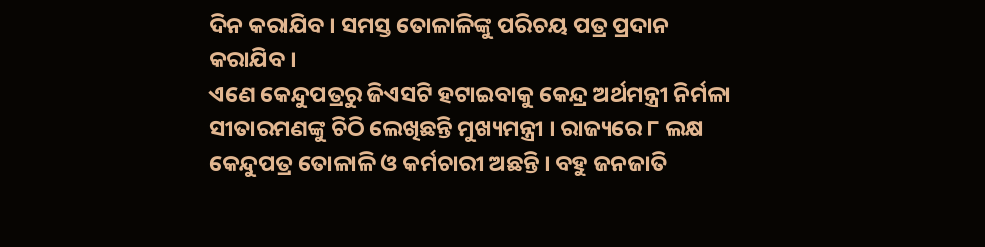ଦିନ କରାଯିବ । ସମସ୍ତ ତୋଳାଳିଙ୍କୁ ପରିଚୟ ପତ୍ର ପ୍ରଦାନ କରାଯିବ ।
ଏଣେ କେନ୍ଦୁପତ୍ରରୁ ଜିଏସଟି ହଟାଇବାକୁ କେନ୍ଦ୍ର ଅର୍ଥମନ୍ତ୍ରୀ ନିର୍ମଳା ସୀତାରମଣଙ୍କୁ ଚିଠି ଲେଖିଛନ୍ତି ମୁଖ୍ୟମନ୍ତ୍ରୀ । ରାଜ୍ୟରେ ୮ ଲକ୍ଷ କେନ୍ଦୁପତ୍ର ତୋଳାଳି ଓ କର୍ମଚାରୀ ଅଛନ୍ତି । ବହୁ ଜନଜାତି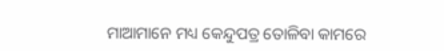ମାଆମାନେ ମଧ୍ୟ କେନ୍ଦୁପତ୍ର ତୋଳିବା କାମରେ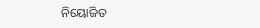ନିୟୋଜିତ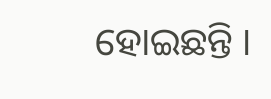ହୋଇଛନ୍ତି ।